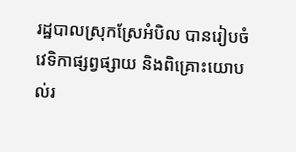រដ្ឋបាលស្រុកស្រែអំបិល បានរៀបចំវេទិកាផ្សព្វផ្សាយ និងពិគ្រោះយោបល់រ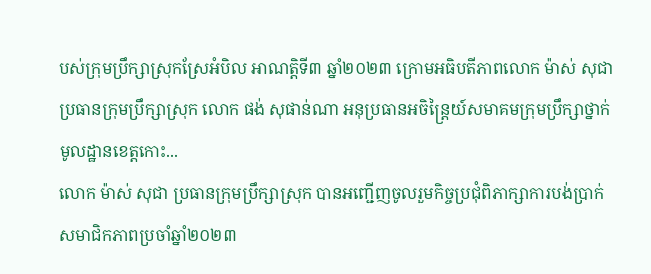បស់ក្រុមប្រឹក្សាស្រុកស្រែអំបិល អាណត្តិទី៣ ឆ្នាំ២០២៣ ក្រោមអធិបតីភាពលោក ម៉ាស់ សុជា ប្រធានក្រុមប្រឹក្សាស្រុក លោក ផង់ សុផាន់ណា អនុប្រធានអចិន្រ្តៃយ៍សមាគមក្រុមប្រឹក្សាថ្នាក់មូលដ្ឋានខេត្តកោះ...
លោក ម៉ាស់ សុជា ប្រធានក្រុមប្រឹក្សាស្រុក បានអញ្ជើញចូលរួមកិច្ចប្រជុំពិភាក្សាការបង់ប្រាក់សមាជិកភាពប្រចាំឆ្នាំ២០២៣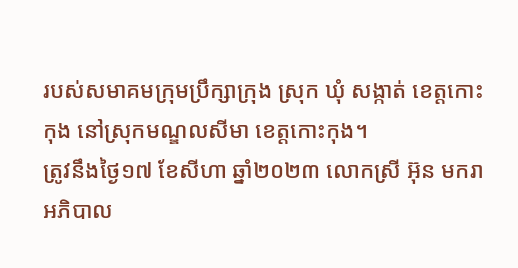របស់សមាគមក្រុមប្រឹក្សាក្រុង ស្រុក ឃុំ សង្កាត់ ខេត្តកោះកុង នៅស្រុកមណ្ឌលសីមា ខេត្តកោះកុង។
ត្រូវនឹងថ្ងៃ១៧ ខែសីហា ឆ្នាំ២០២៣ លោកស្រី អ៊ុន មករា អភិបាល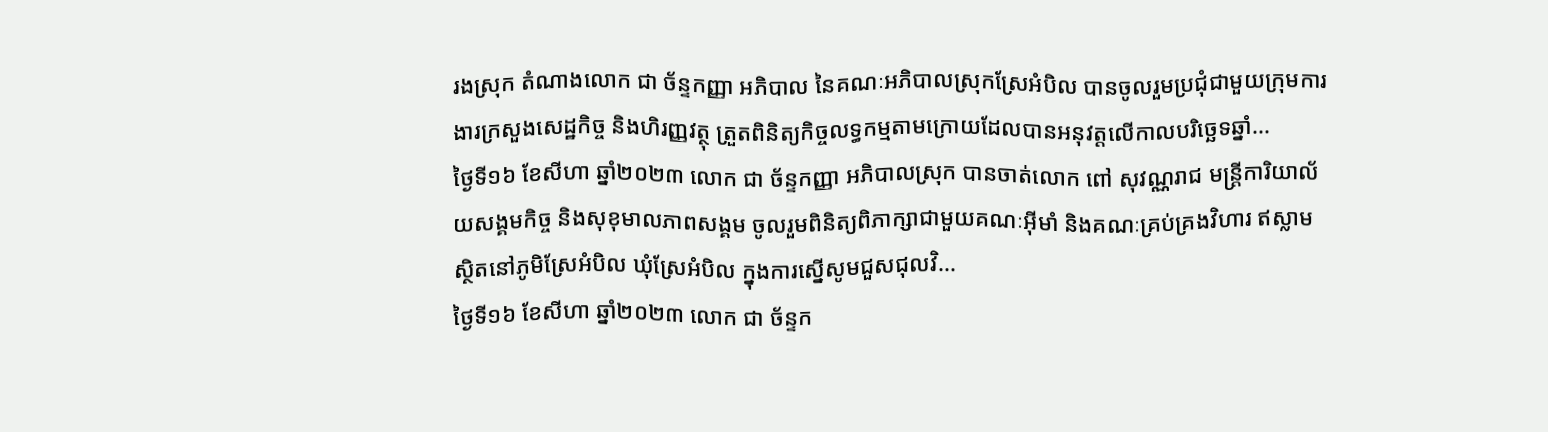រងស្រុក តំណាងលោក ជា ច័ន្ទកញ្ញា អភិបាល នៃគណៈអភិបាលស្រុកស្រែអំបិល បានចូលរួមប្រជុំជាមួយក្រុមការងារក្រសួងសេដ្ឋកិច្ច និងហិរញ្ញវត្ថុ ត្រួតពិនិត្យកិច្ចលទ្ធកម្មតាមក្រោយដែលបានអនុវត្តលើកាលបរិច្ឆេទឆ្នាំ...
ថ្ងៃទី១៦ ខែសីហា ឆ្នាំ២០២៣ លោក ជា ច័ន្ទកញ្ញា អភិបាលស្រុក បានចាត់លោក ពៅ សុវណ្ណរាជ មន្រ្តីការិយាល័យសង្គមកិច្ច និងសុខុមាលភាពសង្គម ចូលរួមពិនិត្យពិភាក្សាជាមួយគណៈអ៊ីមាំ និងគណៈគ្រប់គ្រងវិហារ ឥស្លាម ស្ថិតនៅភូមិស្រែអំបិល ឃុំស្រែអំបិល ក្នុងការស្នើសូមជួសជុលវិ...
ថ្ងៃទី១៦ ខែសីហា ឆ្នាំ២០២៣ លោក ជា ច័ន្ទក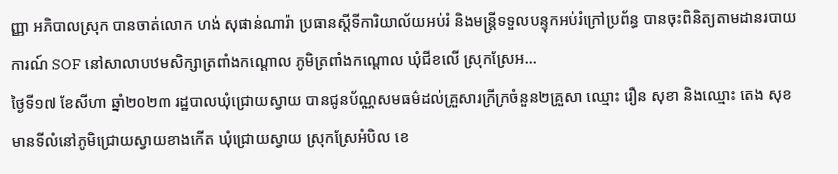ញ្ញា អភិបាលស្រុក បានចាត់លោក ហង់ សុផាន់ណារ៉ា ប្រធានស្តីទីការិយាល័យអប់រំ និងមន្រ្តីទទួលបន្ទុកអប់រំក្រៅប្រព័ន្ធ បានចុះពិនិត្យតាមដានរបាយការណ៍ SOF នៅសាលាបឋមសិក្សាត្រពាំងកណ្តោល ភូមិត្រពាំងកណ្តោល ឃុំជីខលើ ស្រុកស្រែអ...
ថ្ងៃទី១៧ ខែសីហា ឆ្នាំ២០២៣ រដ្ឋបាលឃុំជ្រោយស្វាយ បានជូនប័ណ្ណសមធម៌ដល់គ្រួសារក្រីក្រចំនួន២គ្រួសា ឈ្មោះ រឿន សុខា និងឈ្មោះ តេង សុខ មានទីលំនៅភូមិជ្រោយស្វាយខាងកើត ឃុំជ្រោយស្វាយ ស្រុកស្រែអំបិល ខេ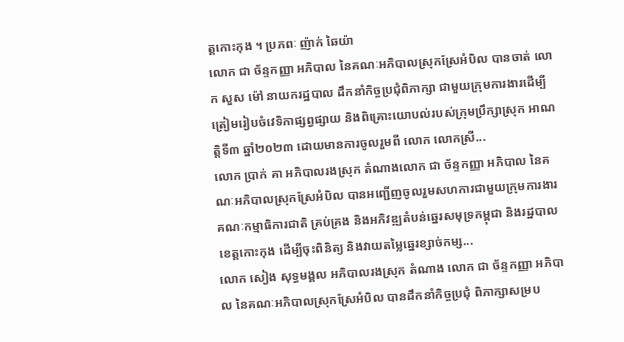ត្តកោះកុង ។ ប្រភពៈ ញ៉ាក់ ឆៃយ៉ា
លោក ជា ច័ន្ទកញ្ញា អភិបាល នៃគណៈអភិបាលស្រុកស្រែអំបិល បានចាត់ លោក សួស ម៉ៅ នាយករដ្ឋបាល ដឹកនាំកិច្ចប្រជុំពិភាក្សា ជាមួយក្រុមការងារដើម្បីត្រៀមរៀបចំវេទិកាផ្សព្វផ្សាយ និងពិគ្រោះយោបល់របស់ក្រុមប្រឹក្សាស្រុក អាណត្តិទី៣ ឆ្នាំ២០២៣ ដោយមានការចូលរួមពី លោក លោកស្រី...
លោក ប្រាក់ គា អភិបាលរងស្រុក តំណាងលោក ជា ច័ន្ទកញ្ញា អភិបាល នៃគណៈអភិបាលស្រុកស្រែអំបិល បានអញ្ជើញចូលរួមសហការជាមួយក្រុមការងារគណៈកម្មាធិការជាតិ គ្រប់គ្រង និងអភិវឌ្ឍតំបន់ឆ្នេរសមុទ្រកម្ពុជា និងរដ្ឋបាលខេត្តកោះកុង ដើម្បីចុះពិនិត្យ និងវាយតម្លៃឆ្នេរខ្សាច់កម្ស...
លោក សៀង សុទ្ធមង្គល អភិបាលរងស្រុក តំណាង លោក ជា ច័ន្ទកញ្ញា អភិបាល នៃគណៈអភិបាលស្រុកស្រែអំបិល បានដឹកនាំកិច្ចប្រជុំ ពិភាក្សាសម្រប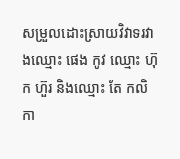សម្រួលដោះស្រាយវិវាទរវាងឈ្មោះ ផេង កូវ ឈ្មោះ ហ៊ុក ហ៊ួរ និងឈ្មោះ តែ កលិកា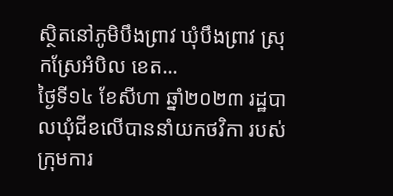ស្ថិតនៅភូមិបឹងព្រាវ ឃុំបឹងព្រាវ ស្រុកស្រែអំបិល ខេត...
ថ្ងៃទី១៤ ខែសីហា ឆ្នាំ២០២៣ រដ្ឋបាលឃុំជីខលើបាននាំយកថវិកា របស់ក្រុមការ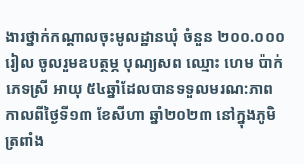ងារថ្នាក់កណ្តាលចុះមូលដ្ឋានឃុំ ចំនួន ២០០.០០០ រៀល ចូលរួមឧបត្ថម្ភ បុណ្យសព ឈ្មោះ ហេម ប៉ាក់ ភេទស្រី អាយុ ៥៤ឆ្នាំដែលបានទទួលមរណ:ភាពកាលពីថ្ងៃទី១៣ ខែសីហា ឆ្នាំ២០២៣ នៅក្នុងភូមិត្រពាំង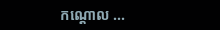កណ្តោល ...